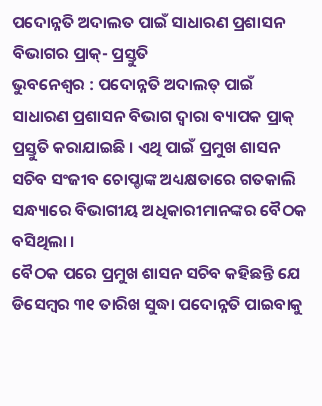ପଦୋନ୍ନତି ଅଦାଲତ ପାଇଁ ସାଧାରଣ ପ୍ରଶାସନ ବିଭାଗର ପ୍ରାକ୍- ପ୍ରସ୍ତୁତି
ଭୁବନେଶ୍ୱର : ପଦୋନ୍ନତି ଅଦାଲତ୍ ପାଇଁ ସାଧାରଣ ପ୍ରଶାସନ ବିଭାଗ ଦ୍ୱାରା ବ୍ୟାପକ ପ୍ରାକ୍ ପ୍ରସ୍ତୁତି କରାଯାଇଛି । ଏଥି ପାଇଁ ପ୍ରମୁଖ ଶାସନ ସଚିବ ସଂଜୀବ ଚୋପ୍ଡାଙ୍କ ଅଧ୍ୟକ୍ଷତାରେ ଗତକାଲି ସନ୍ଧ୍ୟାରେ ବିଭାଗୀୟ ଅଧିକାରୀମାନଙ୍କର ବୈଠକ ବସିଥିଲା ।
ବୈଠକ ପରେ ପ୍ରମୁଖ ଶାସନ ସଚିବ କହିଛନ୍ତି ଯେ ଡିସେମ୍ବର ୩୧ ତାରିଖ ସୁଦ୍ଧା ପଦୋନ୍ନତି ପାଇବାକୁ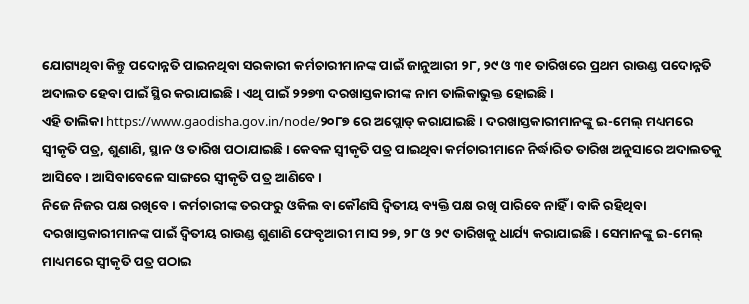ଯୋଗ୍ୟଥିବା କିନ୍ତୁ ପଦୋନ୍ନତି ପାଇନଥିବା ସରକାରୀ କର୍ମଚାରୀମାନଙ୍କ ପାଇଁ ଜାନୁଆରୀ ୨୮, ୨୯ ଓ ୩୧ ତାରିଖରେ ପ୍ରଥମ ରାଉଣ୍ଡ ପଦୋନ୍ନତି ଅଦାଲତ ହେବା ପାଇଁ ସ୍ଥିର କରାଯାଇଛି । ଏଥି ପାଇଁ ୨୨୭୩ ଦରଖାସ୍ତକାରୀଙ୍କ ନାମ ତାଲିକାଭୁକ୍ତ ହୋଇଛି ।
ଏହି ତାଲିକା https://www.gaodisha.gov.in/node/୨୦୮୭ ରେ ଅପ୍ଲୋଡ୍ କରାଯାଇଛି । ଦରଖାସ୍ତକାରୀମାନଙ୍କୁ ଇ-ମେଲ୍ ମଧ୍ୟମରେ ସ୍ୱୀକୃତି ପତ୍ର, ଶୁଣାଣି, ସ୍ଥାନ ଓ ତାରିଖ ପଠାଯାଇଛି । କେବଳ ସ୍ୱୀକୃତି ପତ୍ର ପାଇଥିବା କର୍ମଚାରୀମାନେ ନିର୍ଦ୍ଧାରିତ ତାରିଖ ଅନୁସାରେ ଅଦାଲତକୁ ଆସିବେ । ଆସିବାବେଳେ ସାଙ୍ଗରେ ସ୍ୱୀକୃତି ପତ୍ର ଆଣିବେ ।
ନିଜେ ନିଜର ପକ୍ଷ ରଖିବେ । କର୍ମଚାରୀଙ୍କ ତରଫରୁ ଓକିଲ ବା କୌଣସି ଦ୍ୱିତୀୟ ବ୍ୟକ୍ତି ପକ୍ଷ ରଖି ପାରିବେ ନାହିଁ । ବାକି ରହିଥିବା ଦରଖାସ୍ତକାରୀମାନଙ୍କ ପାଇଁ ଦ୍ୱିତୀୟ ରାଉଣ୍ଡ ଶୁଣାଣି ଫେବୃଆରୀ ମାସ ୨୭, ୨୮ ଓ ୨୯ ତାରିଖକୁ ଧାର୍ଯ୍ୟ କରାଯାଇଛି । ସେମାନଙ୍କୁ ଇ-ମେଲ୍ ମାଧ୍ୟମରେ ସ୍ୱୀକୃତି ପତ୍ର ପଠାଇ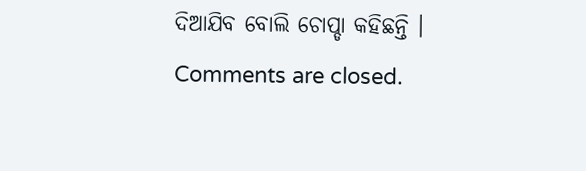ଦିଆଯିବ ବୋଲି ଚୋପ୍ଡା କହିଛନ୍ତି ।
Comments are closed.